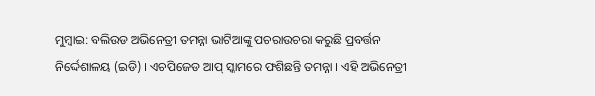ମୁମ୍ବାଇ: ବଲିଉଡ ଅଭିନେତ୍ରୀ ତମନ୍ନା ଭାଟିଆଙ୍କୁ ପଚରାଉଚରା କରୁଛି ପ୍ରବର୍ତ୍ତନ ନିର୍ଦ୍ଦେଶାଳୟ (ଇଡି) । ଏଚପିଜେଡ ଆପ୍ ସ୍କାମରେ ଫଶିଛନ୍ତି ତମନ୍ନା । ଏହି ଅଭିନେତ୍ରୀ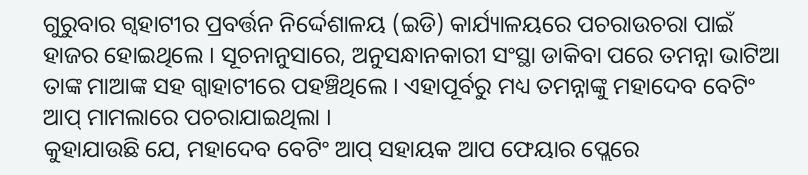ଗୁରୁବାର ଗ୍ବହାଟୀର ପ୍ରବର୍ତ୍ତନ ନିର୍ଦ୍ଦେଶାଳୟ (ଇଡି) କାର୍ଯ୍ୟାଳୟରେ ପଚରାଉଚରା ପାଇଁ ହାଜର ହୋଇଥିଲେ । ସୂଚନାନୁସାରେ, ଅନୁସନ୍ଧାନକାରୀ ସଂସ୍ଥା ଡାକିବା ପରେ ତମନ୍ନା ଭାଟିଆ ତାଙ୍କ ମାଆଙ୍କ ସହ ଗ୍ବାହାଟୀରେ ପହଞ୍ଚିଥିଲେ । ଏହାପୂର୍ବରୁ ମଧ୍ୟ ତମନ୍ନାଙ୍କୁ ମହାଦେବ ବେଟିଂ ଆପ୍ ମାମଲାରେ ପଚରାଯାଇଥିଲା ।
କୁହାଯାଉଛି ଯେ, ମହାଦେବ ବେଟିଂ ଆପ୍ ସହାୟକ ଆପ ଫେୟାର ପ୍ଲେରେ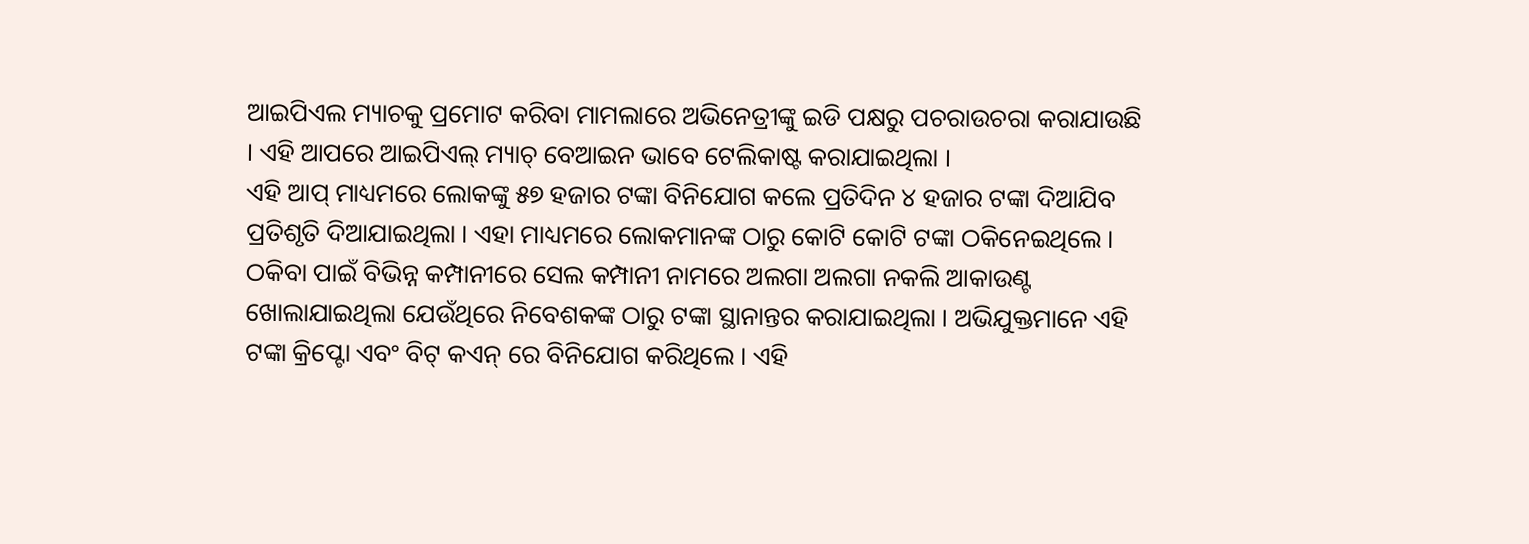ଆଇପିଏଲ ମ୍ୟାଚକୁ ପ୍ରମୋଟ କରିବା ମାମଲାରେ ଅଭିନେତ୍ରୀଙ୍କୁ ଇଡି ପକ୍ଷରୁ ପଚରାଉଚରା କରାଯାଉଛି । ଏହି ଆପରେ ଆଇପିଏଲ୍ ମ୍ୟାଚ୍ ବେଆଇନ ଭାବେ ଟେଲିକାଷ୍ଟ କରାଯାଇଥିଲା ।
ଏହି ଆପ୍ ମାଧ୍ୟମରେ ଲୋକଙ୍କୁ ୫୭ ହଜାର ଟଙ୍କା ବିନିଯୋଗ କଲେ ପ୍ରତିଦିନ ୪ ହଜାର ଟଙ୍କା ଦିଆଯିବ ପ୍ରତିଶୃତି ଦିଆଯାଇଥିଲା । ଏହା ମାଧ୍ୟମରେ ଲୋକମାନଙ୍କ ଠାରୁ କୋଟି କୋଟି ଟଙ୍କା ଠକିନେଇଥିଲେ । ଠକିବା ପାଇଁ ବିଭିନ୍ନ କମ୍ପାନୀରେ ସେଲ କମ୍ପାନୀ ନାମରେ ଅଲଗା ଅଲଗା ନକଲି ଆକାଉଣ୍ଟ ଖୋଲାଯାଇଥିଲା ଯେଉଁଥିରେ ନିବେଶକଙ୍କ ଠାରୁ ଟଙ୍କା ସ୍ଥାନାନ୍ତର କରାଯାଇଥିଲା । ଅଭିଯୁକ୍ତମାନେ ଏହି ଟଙ୍କା କ୍ରିପ୍ଟୋ ଏବଂ ବିଟ୍ କଏନ୍ ରେ ବିନିଯୋଗ କରିଥିଲେ । ଏହି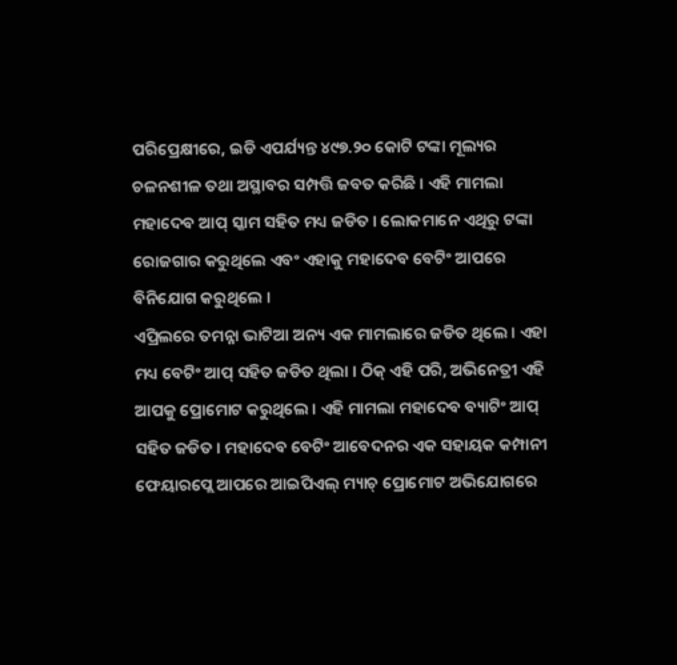ପରିପ୍ରେକ୍ଷୀରେ, ଇଡି ଏପର୍ଯ୍ୟନ୍ତ ୪୯୭.୨୦ କୋଟି ଟଙ୍କା ମୂଲ୍ୟର ଚଳନଶୀଳ ତଥା ଅସ୍ଥାବର ସମ୍ପତ୍ତି ଜବତ କରିଛି । ଏହି ମାମଲା ମହାଦେବ ଆପ୍ ସ୍କାମ ସହିତ ମଧ୍ୟ ଜଡିତ । ଲୋକମାନେ ଏଥିରୁ ଟଙ୍କା ରୋଜଗାର କରୁଥିଲେ ଏବଂ ଏହାକୁ ମହାଦେବ ବେଟିଂ ଆପରେ ବିନିଯୋଗ କରୁଥିଲେ ।
ଏପ୍ରିଲରେ ତମନ୍ନା ଭାଟିଆ ଅନ୍ୟ ଏକ ମାମଲାରେ ଜଡିତ ଥିଲେ । ଏହା ମଧ୍ୟ ବେଟିଂ ଆପ୍ ସହିତ ଜଡିତ ଥିଲା । ଠିକ୍ ଏହି ପରି, ଅଭିନେତ୍ରୀ ଏହି ଆପକୁ ପ୍ରୋମୋଟ କରୁଥିଲେ । ଏହି ମାମଲା ମହାଦେବ ବ୍ୟାଟିଂ ଆପ୍ ସହିତ ଜଡିତ । ମହାଦେବ ବେଟିଂ ଆବେଦନର ଏକ ସହାୟକ କମ୍ପାନୀ ଫେୟାରପ୍ଲେ ଆପରେ ଆଇପିଏଲ୍ ମ୍ୟାଚ୍ ପ୍ରୋମୋଟ ଅଭିଯୋଗରେ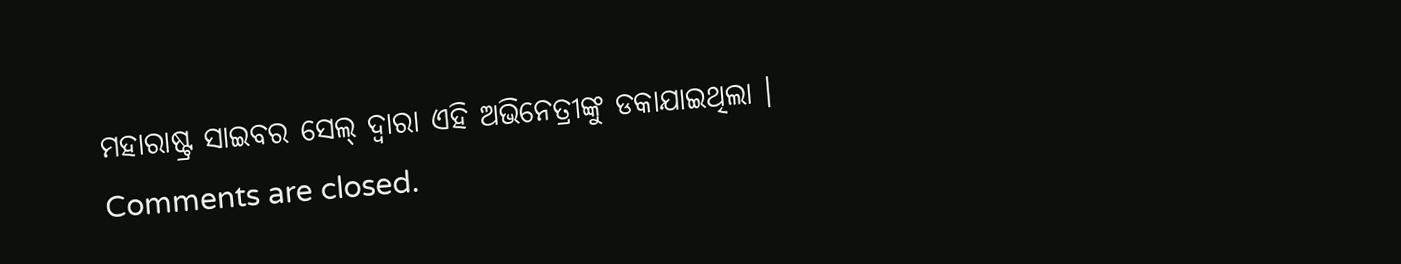ମହାରାଷ୍ଟ୍ର ସାଇବର ସେଲ୍ ଦ୍ୱାରା ଏହି ଅଭିନେତ୍ରୀଙ୍କୁ ଡକାଯାଇଥିଲା ।
Comments are closed.